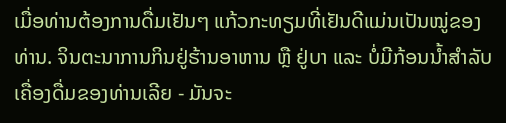ເມື່ອທ່ານຕ້ອງການດື່ມເຢັນໆ ແກ້ວກະທຽມທີ່ເຢັນດີແມ່ນເປັນໝູ່ຂອງທ່ານ. ຈິນຕະນາການກິນຢູ່ຮ້ານອາຫານ ຫຼື ຢູ່ບາ ແລະ ບໍ່ມີກ້ອນນ້ຳສຳລັບເຄື່ອງດື່ມຂອງທ່ານເລີຍ - ມັນຈະ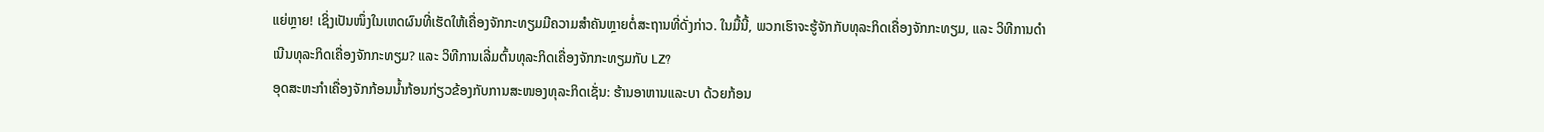ແຍ່ຫຼາຍ! ເຊິ່ງເປັນໜຶ່ງໃນເຫດຜົນທີ່ເຮັດໃຫ້ເຄື່ອງຈັກກະທຽມມີຄວາມສຳຄັນຫຼາຍຕໍ່ສະຖານທີ່ດັ່ງກ່າວ. ໃນມື້ນີ້, ພວກເຮົາຈະຮູ້ຈັກກັບທຸລະກິດເຄື່ອງຈັກກະທຽມ, ແລະ ວິທີການດຳເນີນທຸລະກິດເຄື່ອງຈັກກະທຽມ? ແລະ ວິທີການເລີ່ມຕົ້ນທຸລະກິດເຄື່ອງຈັກກະທຽມກັບ LZ?
ອຸດສະຫະກຳເຄື່ອງຈັກກ້ອນນ້ຳກ້ອນກ່ຽວຂ້ອງກັບການສະໜອງທຸລະກິດເຊັ່ນ: ຮ້ານອາຫານແລະບາ ດ້ວຍກ້ອນ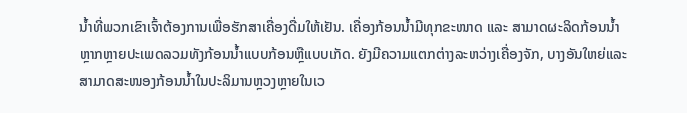ນ້ຳທີ່ພວກເຂົາເຈົ້າຕ້ອງການເພື່ອຮັກສາເຄື່ອງດື່ມໃຫ້ເຢັນ. ເຄື່ອງກ້ອນນ້ຳມີທຸກຂະໜາດ ແລະ ສາມາດຜະລິດກ້ອນນ້ຳຫຼາກຫຼາຍປະເພດລວມທັງກ້ອນນ້ຳແບບກ້ອນຫຼືແບບເກັດ. ຍັງມີຄວາມແຕກຕ່າງລະຫວ່າງເຄື່ອງຈັກ, ບາງອັນໃຫຍ່ແລະສາມາດສະໜອງກ້ອນນ້ຳໃນປະລິມານຫຼວງຫຼາຍໃນເວ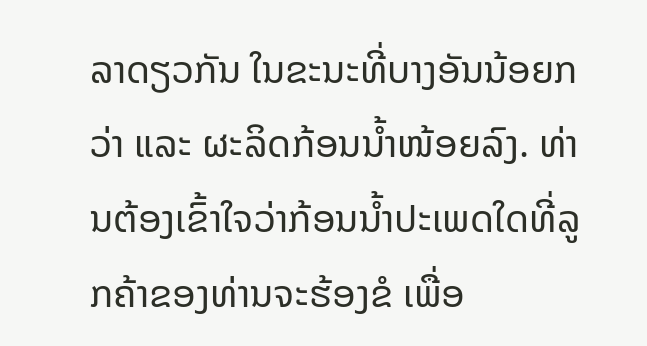ລາດຽວກັນ ໃນຂະນະທີ່ບາງອັນນ້ອຍກວ່າ ແລະ ຜະລິດກ້ອນນ້ຳໜ້ອຍລົງ. ທ່ານຕ້ອງເຂົ້າໃຈວ່າກ້ອນນ້ຳປະເພດໃດທີ່ລູກຄ້າຂອງທ່ານຈະຮ້ອງຂໍ ເພື່ອ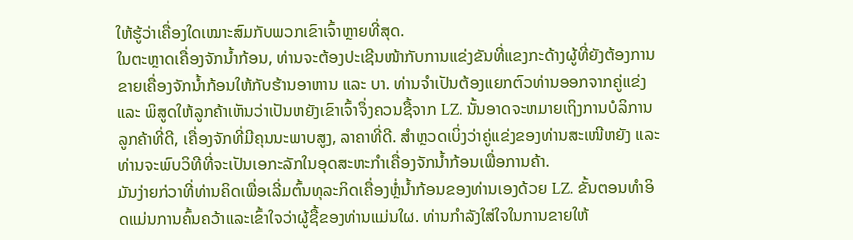ໃຫ້ຮູ້ວ່າເຄື່ອງໃດເໝາະສົມກັບພວກເຂົາເຈົ້າຫຼາຍທີ່ສຸດ.
ໃນຕະຫຼາດເຄື່ອງຈັກນ້ຳກ້ອນ, ທ່ານຈະຕ້ອງປະເຊີນໜ້າກັບການແຂ່ງຂັນທີ່ແຂງກະດ້າງຜູ້ທີ່ຍັງຕ້ອງການຂາຍເຄື່ອງຈັກນ້ຳກ້ອນໃຫ້ກັບຮ້ານອາຫານ ແລະ ບາ. ທ່ານຈຳເປັນຕ້ອງແຍກຕົວທ່ານອອກຈາກຄູ່ແຂ່ງ ແລະ ພິສູດໃຫ້ລູກຄ້າເຫັນວ່າເປັນຫຍັງເຂົາເຈົ້າຈຶ່ງຄວນຊື້ຈາກ LZ. ນັ້ນອາດຈະຫມາຍເຖິງການບໍລິການລູກຄ້າທີ່ດີ, ເຄື່ອງຈັກທີ່ມີຄຸນນະພາບສູງ, ລາຄາທີ່ດີ. ສຳຫຼວດເບິ່ງວ່າຄູ່ແຂ່ງຂອງທ່ານສະເໜີຫຍັງ ແລະ ທ່ານຈະພົບວິທີທີ່ຈະເປັນເອກະລັກໃນອຸດສະຫະກຳເຄື່ອງຈັກນ້ຳກ້ອນເພື່ອການຄ້າ.
ມັນງ່າຍກ່ວາທີ່ທ່ານຄິດເພື່ອເລີ່ມຕົ້ນທຸລະກິດເຄື່ອງຫຼໍ່ນໍ້າກ້ອນຂອງທ່ານເອງດ້ວຍ LZ. ຂັ້ນຕອນທຳອິດແມ່ນການຄົ້ນຄວ້າແລະເຂົ້າໃຈວ່າຜູ້ຊື້ຂອງທ່ານແມ່ນໃຜ. ທ່ານກຳລັງໃສ່ໃຈໃນການຂາຍໃຫ້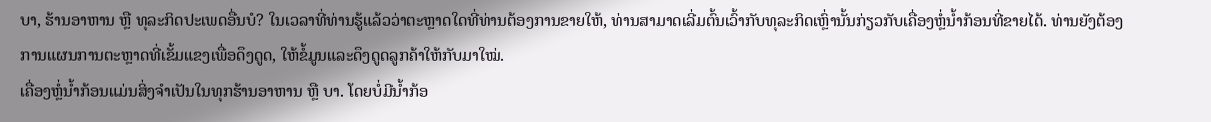ບາ, ຮ້ານອາຫານ ຫຼື ທຸລະກິດປະເພດອື່ນບໍ? ໃນເວລາທີ່ທ່ານຮູ້ແລ້ວວ່າຕະຫຼາດໃດທີ່ທ່ານຕ້ອງການຂາຍໃຫ້, ທ່ານສາມາດເລີ່ມຕົ້ນເວົ້າກັບທຸລະກິດເຫຼົ່ານັ້ນກ່ຽວກັບເຄື່ອງຫຼໍ່ນໍ້າກ້ອນທີ່ຂາຍໄດ້. ທ່ານຍັງຕ້ອງການແຜນການຕະຫຼາດທີ່ເຂັ້ມແຂງເພື່ອດຶງດູດ, ໃຫ້ຂໍ້ມູນແລະດຶງດູດລູກຄ້າໃຫ້ກັບມາໃໝ່.
ເຄື່ອງຫຼໍ່ນໍ້າກ້ອນແມ່ນສິ່ງຈຳເປັນໃນທຸກຮ້ານອາຫານ ຫຼື ບາ. ໂດຍບໍ່ມີນໍ້າກ້ອ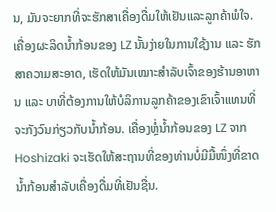ນ, ມັນຈະຍາກທີ່ຈະຮັກສາເຄື່ອງດື່ມໃຫ້ເຢັນແລະລູກຄ້າພໍໃຈ. ເຄື່ອງຜະລິດນໍ້າກ້ອນຂອງ LZ ນັ້ນງ່າຍໃນການໃຊ້ງານ ແລະ ຮັກສາຄວາມສະອາດ, ເຮັດໃຫ້ມັນເໝາະສຳລັບເຈົ້າຂອງຮ້ານອາຫານ ແລະ ບາທີ່ຕ້ອງການໃຫ້ບໍລິການລູກຄ້າຂອງເຂົາເຈົ້າແທນທີ່ຈະກັງວົນກ່ຽວກັບນໍ້າກ້ອນ. ເຄື່ອງຫຼໍ່ນໍ້າກ້ອນຂອງ LZ ຈາກ Hoshizaki ຈະເຮັດໃຫ້ສະຖານທີ່ຂອງທ່ານບໍ່ມີມື້ໜຶ່ງທີ່ຂາດນໍ້າກ້ອນສຳລັບເຄື່ອງດື່ມທີ່ເຢັນຊື່ນ.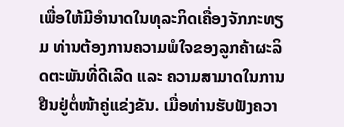ເພື່ອໃຫ້ມີອຳນາດໃນທຸລະກິດເຄື່ອງຈັກກະທຽມ ທ່ານຕ້ອງການຄວາມພໍໃຈຂອງລູກຄ້າຜະລິດຕະພັນທີ່ດີເລີດ ແລະ ຄວາມສາມາດໃນການຢືນຢູ່ຕໍ່ໜ້າຄູ່ແຂ່ງຂັນ. ເມື່ອທ່ານຮັບຟັງຄວາ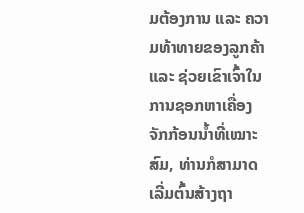ມຕ້ອງການ ແລະ ຄວາມທ້າທາຍຂອງລູກຄ້າ ແລະ ຊ່ວຍເຂົາເຈົ້າໃນການຊອກຫາເຄື່ອງຈັກກ້ອນນ້ຳທີ່ເໝາະສົມ, ທ່ານກໍສາມາດເລີ່ມຕົ້ນສ້າງຖາ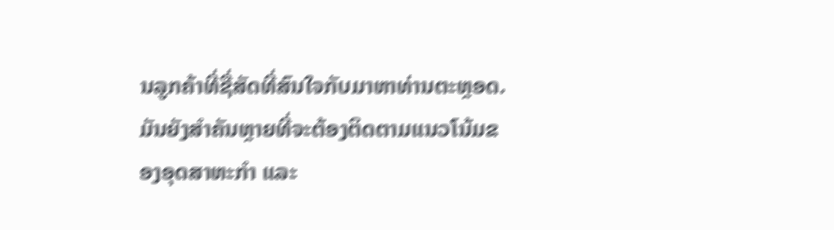ນລູກຄ້າທີ່ຊື່ສັດທີ່ສົນໃຈກັບມາຫາທ່ານຕະຫຼອດ. ມັນຍັງສຳຄັນຫຼາຍທີ່ຈະຕ້ອງຕິດຕາມແນວໂນ້ມຂອງອຸດສາຫະກຳ ແລະ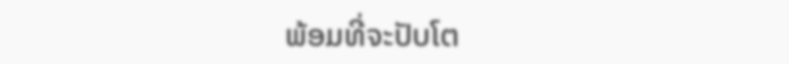ພ້ອມທີ່ຈະປັບໂຕ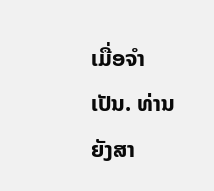ເມື່ອຈຳເປັນ. ທ່ານຍັງສາ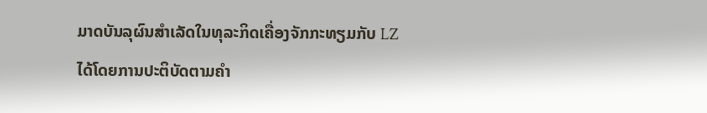ມາດບັນລຸຜົນສຳເລັດໃນທຸລະກິດເຄື່ອງຈັກກະທຽມກັບ LZ ໄດ້ໂດຍການປະຕິບັດຕາມຄຳ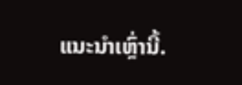ແນະນຳເຫຼົ່ານີ້.